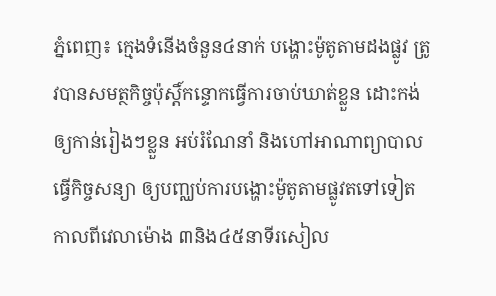ភ្នំពេញ៖ ក្មេងទំនើងចំនួន៤នាក់ បង្ហោះម៉ូតូតាមដងផ្លូវ ត្រូវបានសមត្ថកិច្ចប៉ុស្តិ៍កន្ទោកធ្វើការចាប់ឃាត់ខ្លួន ដោះកង់ឲ្យកាន់រៀងៗខ្លួន អប់រំណែនាំ និងហៅអាណាព្យាបាលធ្វើកិច្ចសន្យា ឲ្យបញ្ឈប់ការបង្ហោះម៉ូតូតាមផ្លូវតទៅទៀត កាលពីវេលាម៉ោង ៣និង៤៥នាទីរសៀល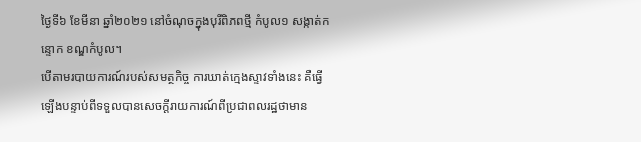ថ្ងៃទី៦ ខែមីនា ឆ្នាំ២០២១ នៅចំណុចក្នុងបុរីពិភពថ្មី កំបូល១ សង្កាត់កន្ទោក ខណ្ឌកំបូល។
បើតាមរបាយការណ៍របស់សមត្ថកិច្ច ការឃាត់ក្មេងស្ទាវទាំងនេះ គឺធ្វើឡើងបន្ទាប់ពីទទួលបានសេចក្តីរាយការណ៍ពីប្រជាពលរដ្ឋថាមាន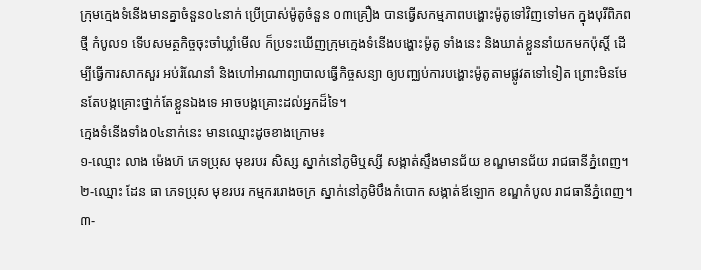ក្រុមក្មេងទំនើងមានគ្នាចំនួន០៤នាក់ ប្រើប្រាស់ម៉ូតូចំនួន ០៣គ្រឿង បានធ្វើសកម្មភាពបង្ហោះម៉ូតូទៅវិញទៅមក ក្នុងបុរីពិភពថ្មី កំបូល១ ទើបសមត្ថកិច្ចចុះចាំឃ្លាំមើល ក៏ប្រទះឃើញក្រុមក្មេងទំនើងបង្ហោះម៉ូតូ ទាំងនេះ និងឃាត់ខ្លួននាំយកមកប៉ុស្ដិ៍ ដើម្បីធ្វើការសាកសួរ អប់រំណែនាំ និងហៅអាណាព្យាបាលធ្វើកិច្ចសន្យា ឲ្យបញ្ឈប់ការបង្ហោះម៉ូតូតាមផ្លូវតទៅទៀត ព្រោះមិនមែនតែបង្កគ្រោះថ្នាក់តែខ្លួនឯងទេ អាចបង្កគ្រោះដល់អ្នកដ៏ទៃ។
ក្មេងទំនើងទាំង០៤នាក់នេះ មានឈ្មោះដូចខាងក្រោម៖
១-ឈ្មោះ លាង ម៉េងហ៊ ភេទប្រុស មុខរបរ សិស្ស ស្នាក់នៅភូមិឬស្សី សង្កាត់ស្ទឹងមានជ័យ ខណ្ឌមានជ័យ រាជធានីភ្នំពេញ។
២-ឈ្មោះ ដែន ធា ភេទប្រុស មុខរបរ កម្មកររោងចក្រ ស្នាក់នៅភូមិបឹងកំបោក សង្កាត់ឪឡោក ខណ្ឌកំបូល រាជធានីភ្នំពេញ។
៣-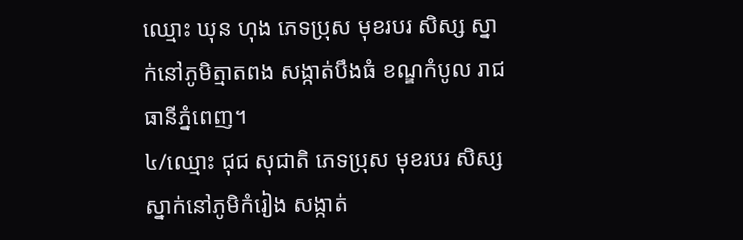ឈ្មោះ ឃុន ហុង ភេទប្រុស មុខរបរ សិស្ស ស្នាក់នៅភូមិត្មាតពង សង្កាត់បឹងធំ ខណ្ឌកំបូល រាជធានីភ្នំពេញ។
៤/ឈ្មោះ ជុជ សុជាតិ ភេទប្រុស មុខរបរ សិស្ស ស្នាក់នៅភូមិកំរៀង សង្កាត់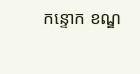កន្ទោក ខណ្ឌ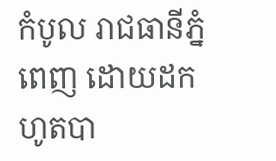កំបូល រាជធានីភ្នំពេញ ដោយដកហូតបា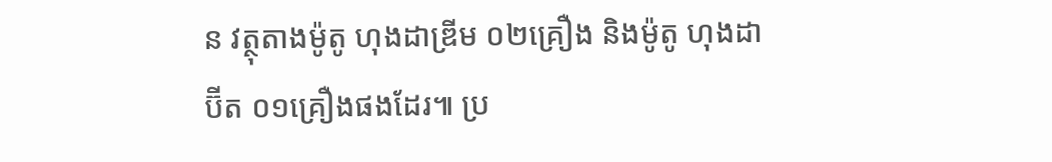ន វត្ថុតាងម៉ូតូ ហុងដាឌ្រីម ០២គ្រឿង និងម៉ូតូ ហុងដាប៊ីត ០១គ្រឿងផងដែរ៕ ប្រ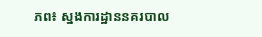ភព៖ ស្នងការដ្ឋាននគរបាល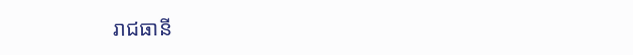រាជធានី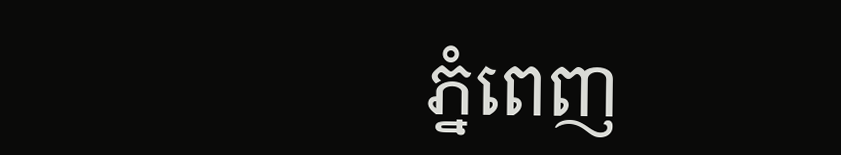ភ្នំពេញ